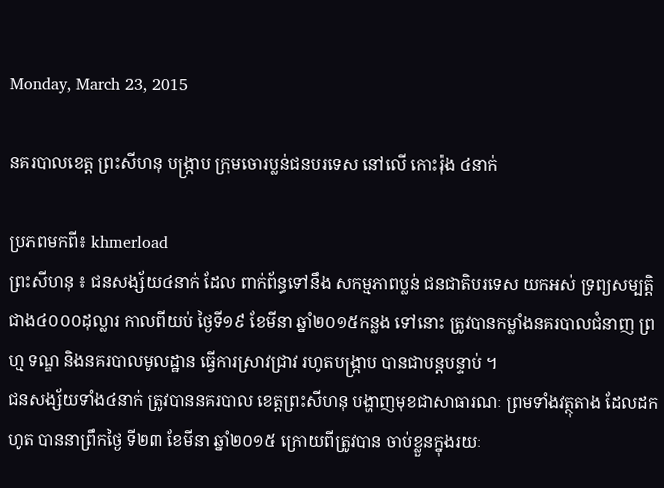Monday, March 23, 2015

នគរបាលខេត្ដ ព្រះសីហនុ បង្ក្រាប ក្រុមចោរប្លន់ជនបរទេស នៅលើ កោះរ៉ុង ៤នាក់

ប្រភពមកពី៖ khmerload
ព្រះសីហនុ ៖ ជនសង្ស័យ៤នាក់ ដែល ពាក់ព័ន្ធទៅនឹង សកម្មភាពប្លន់ ជនជាតិបរទេស យកអស់ ទ្រព្យសម្បត្ដិ ជាង៤០០០ដុល្លារ កាលពីយប់ ថ្ងៃទី១៩ ខែមីនា ឆ្នាំ២០១៥កន្លង ទៅនោះ ត្រូវបានកម្លាំងនគរបាលជំនាញ ព្រហ្ម ទណ្ឌ និងនគរបាលមូលដ្ឋាន ធ្វើការស្រាវជ្រាវ រហូតបង្ក្រាប បានជាបន្ដបន្ទាប់ ។
ជនសង្ស័យទាំង៤នាក់ ត្រូវបាននគរបាល ខេត្ដព្រះសីហនុ បង្ហាញមុខជាសាធារណៈ ព្រមទាំងវត្ថុតាង ដែលដកហូត បាននាព្រឹកថ្ងៃ ទី២៣ ខែមីនា ឆ្នាំ២០១៥ ក្រោយពីត្រូវបាន ចាប់ខ្លួនក្នុងរយៈ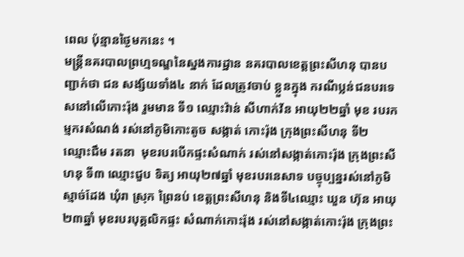ពេល ប៉ុន្មានថ្ងៃមកនេះ ។
មន្ដ្រីនគរបាលព្រហ្មទណ្ឌនៃស្នងការដ្ឋាន នគរបាលខេត្ដព្រះសីហនុ បានបញ្ជាក់ថា ជន សង្ស័យទាំង៤ នាក់ ដែលត្រូវចាប់ ខ្លួនក្នុង ករណីប្លន់ជនបរទេសនៅលើកោះរ៉ុង រួមមាន ទី១ ឈ្មោះវ៉ាន់ សីហាក់វ័ន អាយុ២២ឆ្នាំ មុខ របរកម្មករសំណង់ រស់នៅភូមិកោះតូច សង្កាត់ កោះរ៉ុង ក្រុងព្រះសីហនុ ទី២ ឈ្មោះជឹម រតនា  មុខរបរបើកផ្ទះសំណាក់ រស់នៅសង្កាត់កោះរ៉ុង ក្រុងព្រះសីហនុ ទី៣ ឈ្មោះជួប ទិត្យ អាយុ២៧ឆ្នាំ មុខរបរនេសាទ បច្ចុប្បន្នរស់នៅភូមិស្មាច់ដែង ឃុំរា ស្រុក ព្រៃនប់ ខេត្ដព្រះសីហនុ និងទី៤ឈ្មោះ ឃួន ហ៊ុន អាយុ២៣ឆ្នាំ មុខរបរបុគ្គលិកផ្ទះ សំណាក់កោះរ៉ុង រស់នៅសង្កាត់កោះរ៉ុង ក្រុងព្រះ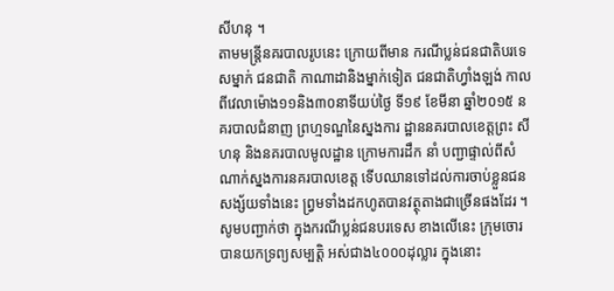សីហនុ ។
តាមមន្ដ្រីនគរបាលរូបនេះ ក្រោយពីមាន ករណីប្លន់ជនជាតិបរទេសម្នាក់ ជនជាតិ កាណាដានិងម្នាក់ទៀត ជនជាតិហ្វាំងឡង់ កាលពីវេលាម៉ោង១១និង៣០នាទីយប់ថ្ងៃ ទី១៩ ខែមីនា ឆ្នាំ២០១៥ នគរបាលជំនាញ ព្រហ្មទណ្ឌនៃស្នងការ ដ្ឋាននគរបាលខេត្ដព្រះ សីហនុ និងនគរបាលមូលដ្ឋាន ក្រោមការដឹក នាំ បញ្ជាផ្ទាល់ពីសំណាក់ស្នងការនគរបាលខេត្ដ ទើបឈានទៅដល់ការចាប់ខ្លួនជនសង្ស័យទាំងនេះ ព្វ្រមទាំងដកហូតបានវត្ថុតាងជាច្រើនផងដែរ ។
សូមបញ្ជាក់ថា ក្នុងករណីប្លន់ជនបរទេស ខាងលើនេះ ក្រុមចោរបានយកទ្រព្យសម្បត្ដិ អស់ជាង៤០០០ដុល្លារ ក្នុងនោះ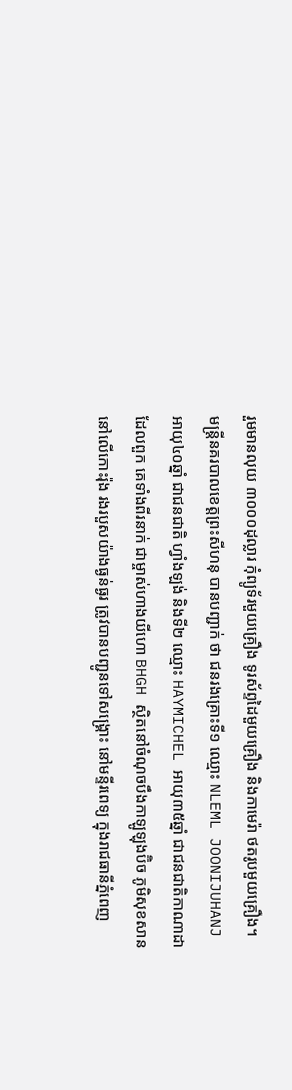រួមមានលុយ ៣០០០ដុល្លារ កុំព្យូទ័រមួយគ្រឿង ទូរស័ព្ទដៃមួយគ្រឿង និងកាមេរ៉ា ថតរូបមួយគ្រឿង។
មន្ដ្រីនគរបាលខេត្ដព្រះសីហនុ បានបញ្ជាក់ ថា ជនរងគ្រោះទី១ ឈ្មោះ NLEML JOONIJUHANJ  អាយុ៤០ឆ្នាំ ជាជនជាតិ ហ្វាំងឡង់ និងទី២ ឈ្មោះ HAYMICHEL អាយុ៣៥ឆ្នាំ ជាជនជាតិកាណាដា ដែលពួក គេទាំងពីរនាក់ ជាម្ចាស់ហាងយីហោ BHGH ស្ថិតនៅចំណុចបឹងកាឡូឡុងប៊ិច ភូមិសុខសាន នៅលើកោះរ៉ុង រងរបួសយ៉ាងធ្ងន់ធ្ងរ ត្រូវបានបញ្ជូនទៅសង្គ្រោះ នៅមន្ទីរពេទ្យ ក្នុងរាជធានីភ្នំពេញ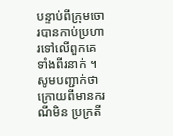បន្ទាប់ពីក្រុមចោរបានកាប់ប្រហារទៅលើពួកគេទាំងពីរនាក់ ។
សូមបញ្ជាក់ថា ក្រោយពីមានករណីមិន ប្រក្រតី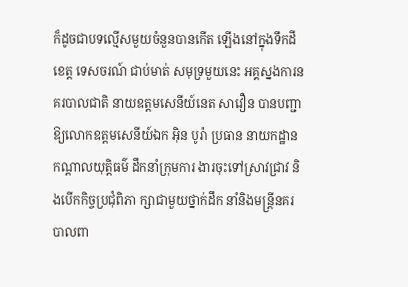ក៏ដូចជាបទល្មើសមួយចំនួនបានកើត ឡើងនៅក្នុងទឹកដី ខេត្ដ ទេសចរណ៍ ជាប់មាត់ សមុទ្រមួយនេះ អគ្គស្នងការនគរបាលជាតិ នាយឧត្ដមសេនីយ៍នេត សាវឿន បានបញ្ជា ឱ្យលោកឧត្ដមសេនីយ៍ឯក អ៊ិន បូរ៉ា ប្រធាន នាយកដ្ឋានកណ្ដាលយុត្ដិធម៌ ដឹកនាំក្រុមការ ងារចុះទៅស្រាវជ្រាវ និងបើកកិច្ចប្រជុំពិភា ក្សាជាមួយថ្នាក់ដឹក នាំនិងមន្ដ្រីនគរបាលពា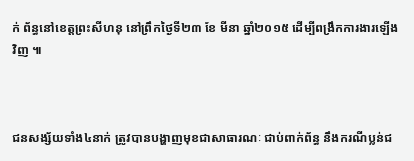ក់ ព័ន្ធនៅខេត្ដព្រះសីហនុ នៅព្រឹកថ្ងៃទី២៣ ខែ មីនា ឆ្នាំ២០១៥ ដើម្បីពង្រឹកការងារឡើង វិញ ៕



ជនសង្ស័យទាំង៤នាក់ ត្រូវបានបង្ហាញមុខជាសាធារណៈ ជាប់ពាក់ព័ន្ធ នឹងករណីប្លន់ជ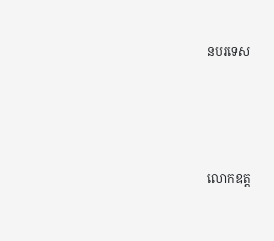នបរទេស




លោកឧត្ត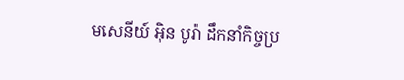មសេនីយ៍ អ៊ិន បូរ៉ា ដឹកនាំកិច្ចប្រ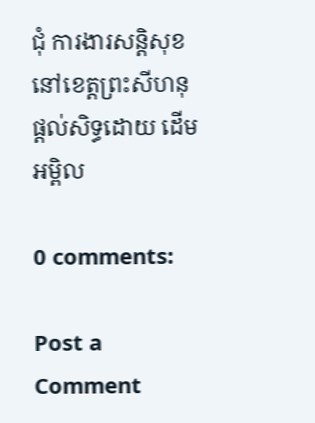ជុំ ការងារសន្តិសុខ នៅខេត្តព្រះសីហនុ
ផ្តល់សិទ្ធដោយ ដើមអម្ពិល

0 comments:

Post a Comment